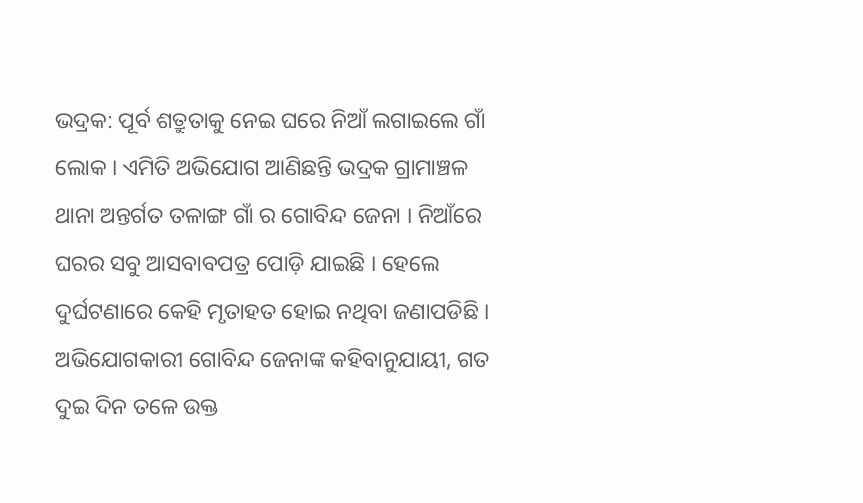ଭଦ୍ରକ: ପୂର୍ବ ଶତ୍ରୁତାକୁ ନେଇ ଘରେ ନିଆଁ ଲଗାଇଲେ ଗାଁ ଲୋକ । ଏମିତି ଅଭିଯୋଗ ଆଣିଛନ୍ତି ଭଦ୍ରକ ଗ୍ରାମାଞ୍ଚଳ ଥାନା ଅନ୍ତର୍ଗତ ତଳାଙ୍ଗ ଗାଁ ର ଗୋବିନ୍ଦ ଜେନା । ନିଆଁରେ ଘରର ସବୁ ଆସବାବପତ୍ର ପୋଡ଼ି ଯାଇଛି । ହେଲେ ଦୁର୍ଘଟଣାରେ କେହି ମୃତାହତ ହୋଇ ନଥିବା ଜଣାପଡିଛି ।
ଅଭିଯୋଗକାରୀ ଗୋବିନ୍ଦ ଜେନାଙ୍କ କହିବାନୁଯାୟୀ, ଗତ ଦୁଇ ଦିନ ତଳେ ଉକ୍ତ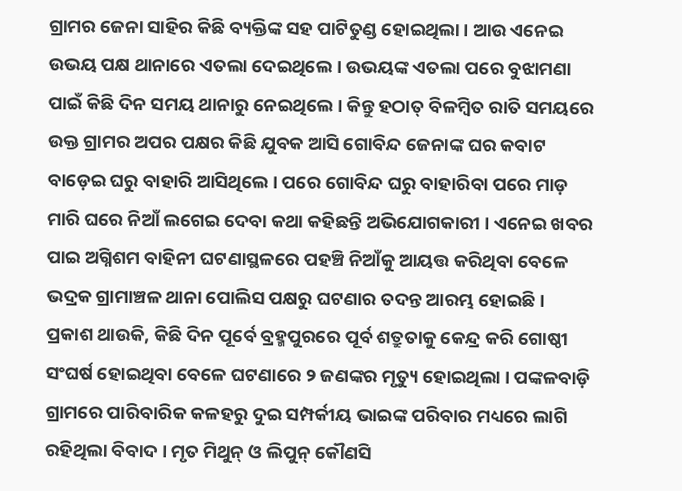ଗ୍ରାମର ଜେନା ସାହିର କିଛି ବ୍ୟକ୍ତିଙ୍କ ସହ ପାଟିତୁଣ୍ଡ ହୋଇଥିଲା । ଆଉ ଏନେଇ ଉଭୟ ପକ୍ଷ ଥାନାରେ ଏତଲା ଦେଇଥିଲେ । ଉଭୟଙ୍କ ଏତଲା ପରେ ବୁଝାମଣା ପାଇଁ କିଛି ଦିନ ସମୟ ଥାନାରୁ ନେଇଥିଲେ । କିନ୍ତୁ ହଠାତ୍ ବିଳମ୍ବିତ ରାତି ସମୟରେ ଉକ୍ତ ଗ୍ରାମର ଅପର ପକ୍ଷର କିଛି ଯୁବକ ଆସି ଗୋବିନ୍ଦ ଜେନାଙ୍କ ଘର କବାଟ ବାଡ଼େଇ ଘରୁ ବାହାରି ଆସିଥିଲେ । ପରେ ଗୋବିନ୍ଦ ଘରୁ ବାହାରିବା ପରେ ମାଡ଼ ମାରି ଘରେ ନିଆଁ ଲଗେଇ ଦେବା କଥା କହିଛନ୍ତି ଅଭିଯୋଗକାରୀ । ଏନେଇ ଖବର ପାଇ ଅଗ୍ନିଶମ ବାହିନୀ ଘଟଣାସ୍ଥଳରେ ପହଞ୍ଚି ନିଆଁକୁ ଆୟତ୍ତ କରିଥିବା ବେଳେ ଭଦ୍ରକ ଗ୍ରାମାଞ୍ଚଳ ଥାନା ପୋଲିସ ପକ୍ଷରୁ ଘଟଣାର ତଦନ୍ତ ଆରମ୍ଭ ହୋଇଛି ।
ପ୍ରକାଶ ଥାଉକି, କିଛି ଦିନ ପୂର୍ବେ ବ୍ରହ୍ମପୁରରେ ପୂର୍ବ ଶତ୍ରୁତାକୁ କେନ୍ଦ୍ର କରି ଗୋଷ୍ଠୀ ସଂଘର୍ଷ ହୋଇଥିବା ବେଳେ ଘଟଣାରେ ୨ ଜଣଙ୍କର ମୃତ୍ୟୁ ହୋଇଥିଲା । ପଙ୍କଳବାଡ଼ି ଗ୍ରାମରେ ପାରିବାରିକ କଳହରୁ ଦୁଇ ସମ୍ପର୍କୀୟ ଭାଇଙ୍କ ପରିବାର ମଧ୍ୟରେ ଲାଗି ରହିଥିଲା ବିବାଦ । ମୃତ ମିଥୁନ୍ ଓ ଲିପୁନ୍ କୌଣସି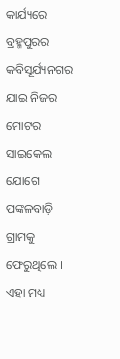କାର୍ଯ୍ୟରେ ବ୍ରହ୍ମପୁରର କବିସୂର୍ଯ୍ୟନଗର ଯାଇ ନିଜର ମୋଟର ସାଇକେଲ ଯୋଗେ ପଙ୍କଳବାଡ଼ି ଗ୍ରାମକୁ ଫେରୁଥିଲେ ।
ଏହା ମଧ୍ୟ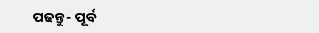ପଢନ୍ତୁ- ପୂର୍ବ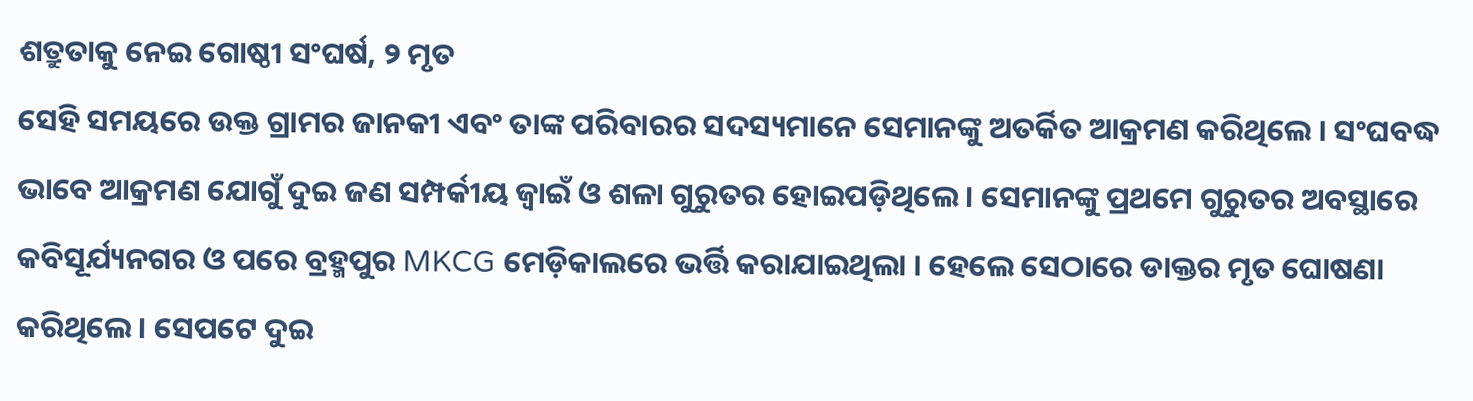ଶତ୍ରୁତାକୁ ନେଇ ଗୋଷ୍ଠୀ ସଂଘର୍ଷ, ୨ ମୃତ
ସେହି ସମୟରେ ଉକ୍ତ ଗ୍ରାମର ଜାନକୀ ଏବଂ ତାଙ୍କ ପରିବାରର ସଦସ୍ୟମାନେ ସେମାନଙ୍କୁ ଅତର୍କିତ ଆକ୍ରମଣ କରିଥିଲେ । ସଂଘବଦ୍ଧ ଭାବେ ଆକ୍ରମଣ ଯୋଗୁଁ ଦୁଇ ଜଣ ସମ୍ପର୍କୀୟ ଜ୍ବାଇଁ ଓ ଶଳା ଗୁରୁତର ହୋଇପଡ଼ିଥିଲେ । ସେମାନଙ୍କୁ ପ୍ରଥମେ ଗୁରୁତର ଅବସ୍ଥାରେ କବିସୂର୍ଯ୍ୟନଗର ଓ ପରେ ବ୍ରହ୍ମପୁର MKCG ମେଡ଼ିକାଲରେ ଭର୍ତ୍ତି କରାଯାଇଥିଲା । ହେଲେ ସେଠାରେ ଡାକ୍ତର ମୃତ ଘୋଷଣା କରିଥିଲେ । ସେପଟେ ଦୁଇ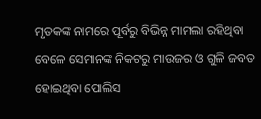ମୃତକଙ୍କ ନାମରେ ପୂର୍ବରୁ ବିଭିନ୍ନ ମାମଲା ରହିଥିବା ବେଳେ ସେମାନଙ୍କ ନିକଟରୁ ମାଉଜର ଓ ଗୁଳି ଜବତ ହୋଇଥିବା ପୋଲିସ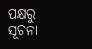ପକ୍ଷରୁ ସୂଚନା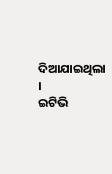ଦିଆଯାଇଥିଲା ।
ଇଟିଭି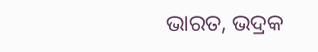ଭାରତ, ଭଦ୍ରକ